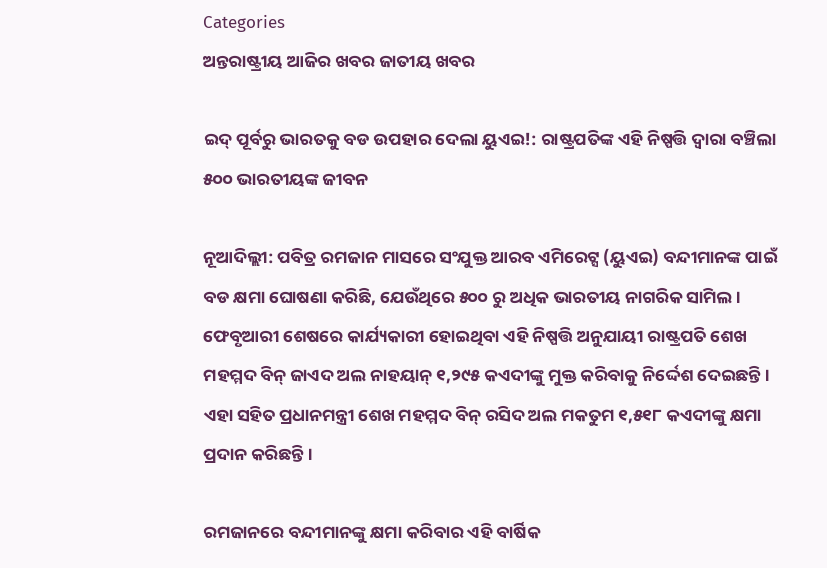Categories
ଅନ୍ତରାଷ୍ଟ୍ରୀୟ ଆଜିର ଖବର ଜାତୀୟ ଖବର

ଇଦ୍ ପୂର୍ବରୁ ଭାରତକୁ ବଡ ଉପହାର ଦେଲା ୟୁଏଇ!: ରାଷ୍ଟ୍ରପତିଙ୍କ ଏହି ନିଷ୍ପତ୍ତି ଦ୍ୱାରା ବଞ୍ଚିଲା ୫୦୦ ଭାରତୀୟଙ୍କ ଜୀବନ

ନୂଆଦିଲ୍ଲୀ: ପବିତ୍ର ରମଜାନ ମାସରେ ସଂଯୁକ୍ତ ଆରବ ଏମିରେଟ୍ସ (ୟୁଏଇ) ବନ୍ଦୀମାନଙ୍କ ପାଇଁ ବଡ କ୍ଷମା ଘୋଷଣା କରିଛି, ଯେଉଁଥିରେ ୫୦୦ ରୁ ଅଧିକ ଭାରତୀୟ ନାଗରିକ ସାମିଲ। ଫେବୃଆରୀ ଶେଷରେ କାର୍ଯ୍ୟକାରୀ ହୋଇଥିବା ଏହି ନିଷ୍ପତ୍ତି ଅନୁଯାୟୀ ରାଷ୍ଟ୍ରପତି ଶେଖ ମହମ୍ମଦ ବିନ୍ ଜାଏଦ ଅଲ ନାହୟାନ୍ ୧,୨୯୫ କଏଦୀଙ୍କୁ ମୁକ୍ତ କରିବାକୁ ନିର୍ଦ୍ଦେଶ ଦେଇଛନ୍ତି। ଏହା ସହିତ ପ୍ରଧାନମନ୍ତ୍ରୀ ଶେଖ ମହମ୍ମଦ ବିନ୍ ରସିଦ ଅଲ ମକତୁମ ୧,୫୧୮ କଏଦୀଙ୍କୁ କ୍ଷମା ପ୍ରଦାନ କରିଛନ୍ତି।

ରମଜାନରେ ବନ୍ଦୀମାନଙ୍କୁ କ୍ଷମା କରିବାର ଏହି ବାର୍ଷିକ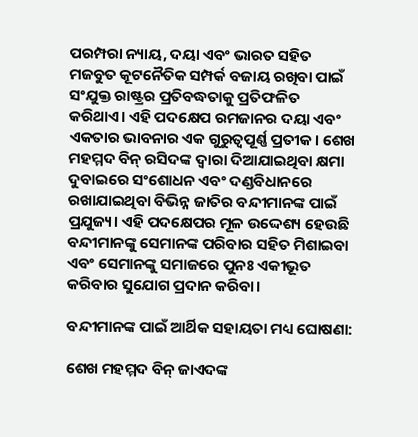ପରମ୍ପରା ନ୍ୟାୟ, ଦୟା ଏବଂ ଭାରତ ସହିତ ମଜବୁତ କୂଟନୈତିକ ସମ୍ପର୍କ ବଜାୟ ରଖିବା ପାଇଁ ସଂଯୁକ୍ତ ରାଷ୍ଟ୍ରର ପ୍ରତିବଦ୍ଧତାକୁ ପ୍ରତିଫଳିତ କରିଥାଏ। ଏହି ପଦକ୍ଷେପ ରମଜାନର ଦୟା ଏବଂ ଏକତାର ଭାବନାର ଏକ ଗୁରୁତ୍ୱପୂର୍ଣ୍ଣ ପ୍ରତୀକ। ଶେଖ ମହମ୍ମଦ ବିନ୍ ରସିଦଙ୍କ ଦ୍ୱାରା ଦିଆଯାଇଥିବା କ୍ଷମା ଦୁବାଇରେ ସଂଶୋଧନ ଏବଂ ଦଣ୍ଡବିଧାନରେ ରଖାଯାଇଥିବା ବିଭିନ୍ନ ଜାତିର ବନ୍ଦୀମାନଙ୍କ ପାଇଁ ପ୍ରଯୁଜ୍ୟ। ଏହି ପଦକ୍ଷେପର ମୂଳ ଉଦ୍ଦେଶ୍ୟ ହେଉଛି ବନ୍ଦୀମାନଙ୍କୁ ସେମାନଙ୍କ ପରିବାର ସହିତ ମିଶାଇବା ଏବଂ ସେମାନଙ୍କୁ ସମାଜରେ ପୁନଃ ଏକୀଭୂତ କରିବାର ସୁଯୋଗ ପ୍ରଦାନ କରିବା।

ବନ୍ଦୀମାନଙ୍କ ପାଇଁ ଆର୍ଥିକ ସହାୟତା ମଧ୍ୟ ଘୋଷଣା:

ଶେଖ ମହମ୍ମଦ ବିନ୍ ଜାଏଦଙ୍କ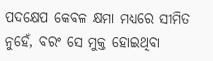ପଦକ୍ଷେପ କେବଳ କ୍ଷମା ମଧ୍ୟରେ ସୀମିତ ନୁହେଁ, ବରଂ ସେ ମୁକ୍ତ ହୋଇଥିବା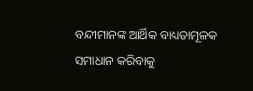ବନ୍ଦୀମାନଙ୍କ ଆର୍ଥିକ ବାଧ୍ୟତାମୂଳକ ସମାଧାନ କରିବାକୁ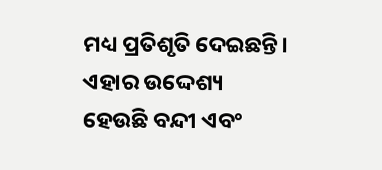ମଧ୍ୟ ପ୍ରତିଶୃତି ଦେଇଛନ୍ତି। ଏହାର ଉଦ୍ଦେଶ୍ୟ ହେଉଛି ବନ୍ଦୀ ଏବଂ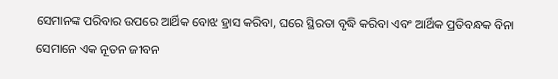ସେମାନଙ୍କ ପରିବାର ଉପରେ ଆର୍ଥିକ ବୋଝ ହ୍ରାସ କରିବା, ଘରେ ସ୍ଥିରତା ବୃଦ୍ଧି କରିବା ଏବଂ ଆର୍ଥିକ ପ୍ରତିବନ୍ଧକ ବିନା ସେମାନେ ଏକ ନୂତନ ଜୀବନ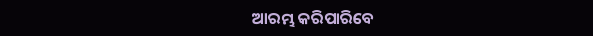ଆରମ୍ଭ କରିପାରିବେ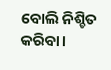ବୋଲି ନିଶ୍ଚିତ କରିବା।